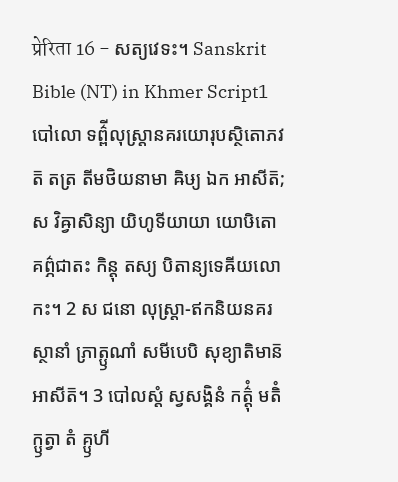प्रेरिता 16 - សត្យវេទះ។ Sanskrit Bible (NT) in Khmer Script1 បៅលោ ទព៌្ពីលុស្ត្រានគរយោរុបស្ថិតោភវត៑ តត្រ តីមថិយនាមា ឝិឞ្យ ឯក អាសីត៑; ស វិឝ្វាសិន្យា យិហូទីយាយា យោឞិតោ គព៌្ភជាតះ កិន្តុ តស្យ បិតាន្យទេឝីយលោកះ។ 2 ស ជនោ លុស្ត្រា-ឥកនិយនគរស្ថានាំ ភ្រាត្ឫណាំ សមីបេបិ សុខ្យាតិមាន៑ អាសីត៑។ 3 បៅលស្តំ ស្វសង្គិនំ កត៌្តុំ មតិំ ក្ឫត្វា តំ គ្ឫហី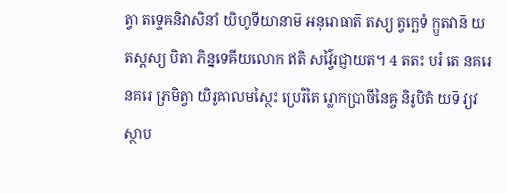ត្វា តទ្ទេឝនិវាសិនាំ យិហូទីយានាម៑ អនុរោធាត៑ តស្យ ត្វក្ឆេទំ ក្ឫតវាន៑ យតស្តស្យ បិតា ភិន្នទេឝីយលោក ឥតិ សវ៌្វៃរជ្ញាយត។ 4 តតះ បរំ តេ នគរេ នគរេ ភ្រមិត្វា យិរូឝាលមស្ថៃះ ប្រេរិតៃ រ្លោកប្រាចីនៃឝ្ច និរូបិតំ យទ៑ វ្យវស្ថាប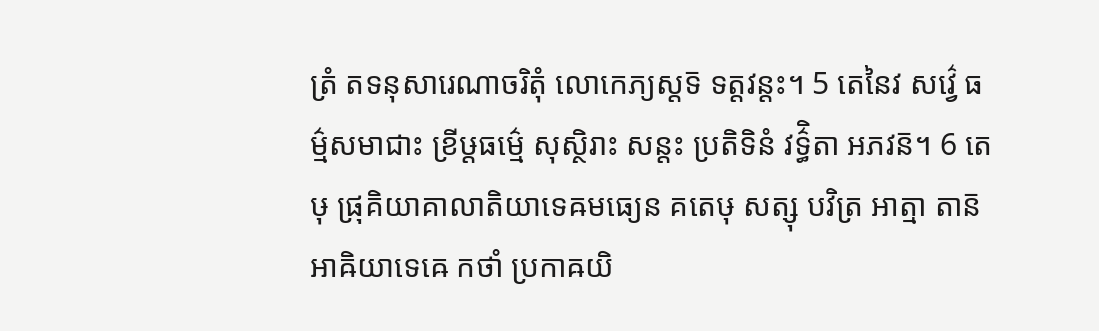ត្រំ តទនុសារេណាចរិតុំ លោកេភ្យស្តទ៑ ទត្តវន្តះ។ 5 តេនៃវ សវ៌្វេ ធម៌្មសមាជាះ ខ្រីឞ្ដធម៌្មេ សុស្ថិរាះ សន្តះ ប្រតិទិនំ វទ៌្ធិតា អភវន៑។ 6 តេឞុ ផ្រុគិយាគាលាតិយាទេឝមធ្យេន គតេឞុ សត្សុ បវិត្រ អាត្មា តាន៑ អាឝិយាទេឝេ កថាំ ប្រកាឝយិ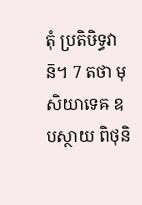តុំ ប្រតិឞិទ្ធវាន៑។ 7 តថា មុសិយាទេឝ ឧបស្ថាយ ពិថុនិ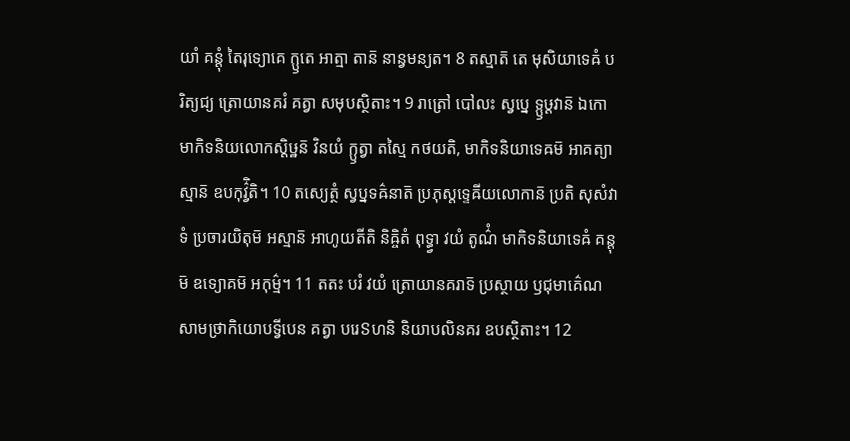យាំ គន្តុំ តៃរុទ្យោគេ ក្ឫតេ អាត្មា តាន៑ នាន្វមន្យត។ 8 តស្មាត៑ តេ មុសិយាទេឝំ បរិត្យជ្យ ត្រោយានគរំ គត្វា សមុបស្ថិតាះ។ 9 រាត្រៅ បៅលះ ស្វប្នេ ទ្ឫឞ្ដវាន៑ ឯកោ មាកិទនិយលោកស្តិឞ្ឋន៑ វិនយំ ក្ឫត្វា តស្មៃ កថយតិ, មាកិទនិយាទេឝម៑ អាគត្យាស្មាន៑ ឧបកុវ៌្វិតិ។ 10 តស្យេត្ថំ ស្វប្នទឝ៌នាត៑ ប្រភុស្តទ្ទេឝីយលោកាន៑ ប្រតិ សុសំវាទំ ប្រចារយិតុម៑ អស្មាន៑ អាហូយតីតិ និឝ្ចិតំ ពុទ្ធ្វា វយំ តូណ៌ំ មាកិទនិយាទេឝំ គន្តុម៑ ឧទ្យោគម៑ អកុម៌្ម។ 11 តតះ បរំ វយំ ត្រោយានគរាទ៑ ប្រស្ថាយ ឫជុមាគ៌េណ សាមថ្រាកិយោបទ្វីបេន គត្វា បរេៜហនិ និយាបលិនគរ ឧបស្ថិតាះ។ 12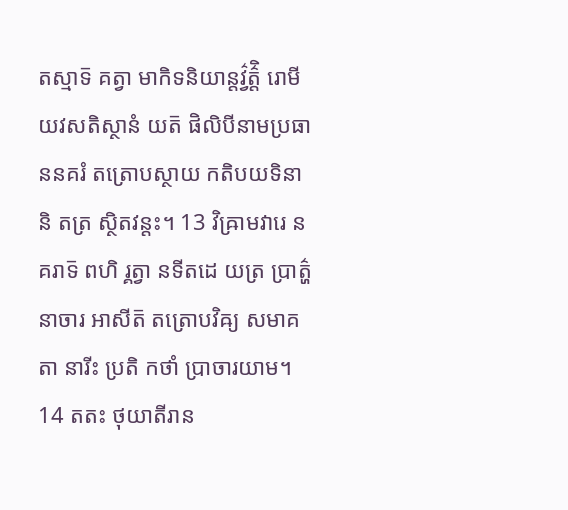តស្មាទ៑ គត្វា មាកិទនិយាន្តវ៌្វត៌្តិ រោមីយវសតិស្ថានំ យត៑ ផិលិបីនាមប្រធាននគរំ តត្រោបស្ថាយ កតិបយទិនានិ តត្រ ស្ថិតវន្តះ។ 13 វិឝ្រាមវារេ នគរាទ៑ ពហិ រ្គត្វា នទីតដេ យត្រ ប្រាត៌្ហនាចារ អាសីត៑ តត្រោបវិឝ្យ សមាគតា នារីះ ប្រតិ កថាំ ប្រាចារយាម។ 14 តតះ ថុយាតីរាន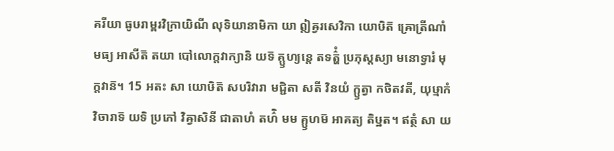គរីយា ធូឞរាម្ពរវិក្រាយិណី លុទិយានាមិកា យា ឦឝ្វរសេវិកា យោឞិត៑ ឝ្រោត្រីណាំ មធ្យ អាសីត៑ តយា បៅលោក្តវាក្យានិ យទ៑ គ្ឫហ្យន្តេ តទត៌្ហំ ប្រភុស្តស្យា មនោទ្វារំ មុក្តវាន៑។ 15 អតះ សា យោឞិត៑ សបរិវារា មជ្ជិតា សតី វិនយំ ក្ឫត្វា កថិតវតី, យុឞ្មាកំ វិចារាទ៑ យទិ ប្រភៅ វិឝ្វាសិនី ជាតាហំ តហ៌ិ មម គ្ឫហម៑ អាគត្យ តិឞ្ឋត។ ឥត្ថំ សា យ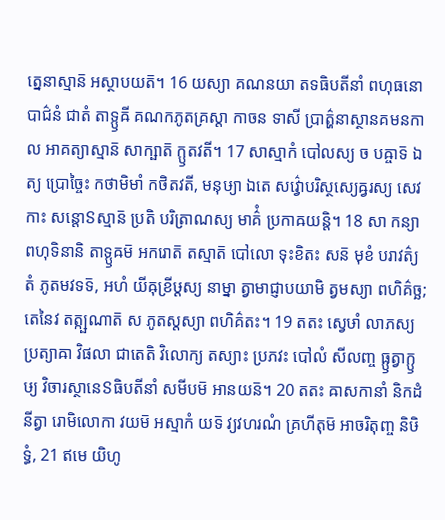ត្នេនាស្មាន៑ អស្ថាបយត៑។ 16 យស្យា គណនយា តទធិបតីនាំ ពហុធនោបាជ៌នំ ជាតំ តាទ្ឫឝី គណកភូតគ្រស្តា កាចន ទាសី ប្រាត៌្ហនាស្ថានគមនកាល អាគត្យាស្មាន៑ សាក្ឞាត៑ ក្ឫតវតី។ 17 សាស្មាកំ បៅលស្យ ច បឝ្ចាទ៑ ឯត្យ ប្រោច្ចៃះ កថាមិមាំ កថិតវតី, មនុឞ្យា ឯតេ សវ៌្វោបរិស្ថស្យេឝ្វរស្យ សេវកាះ សន្តោៜស្មាន៑ ប្រតិ បរិត្រាណស្យ មាគ៌ំ ប្រកាឝយន្តិ។ 18 សា កន្យា ពហុទិនានិ តាទ្ឫឝម៑ អករោត៑ តស្មាត៑ បៅលោ ទុះខិតះ សន៑ មុខំ បរាវត៌្យ តំ ភូតមវទទ៑, អហំ យីឝុខ្រីឞ្ដស្យ នាម្នា ត្វាមាជ្ញាបយាមិ ត្វមស្យា ពហិគ៌ច្ឆ; តេនៃវ តត្ក្ឞណាត៑ ស ភូតស្តស្យា ពហិគ៌តះ។ 19 តតះ ស្វេឞាំ លាភស្យ ប្រត្យាឝា វិផលា ជាតេតិ វិលោក្យ តស្យាះ ប្រភវះ បៅលំ សីលញ្ច ធ្ឫត្វាក្ឫឞ្យ វិចារស្ថានេៜធិបតីនាំ សមីបម៑ អានយន៑។ 20 តតះ ឝាសកានាំ និកដំ នីត្វា រោមិលោកា វយម៑ អស្មាកំ យទ៑ វ្យវហរណំ គ្រហីតុម៑ អាចរិតុញ្ច និឞិទ្ធំ, 21 ឥមេ យិហូ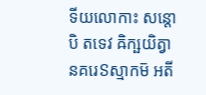ទីយលោកាះ សន្តោបិ តទេវ ឝិក្ឞយិត្វា នគរេៜស្មាកម៑ អតី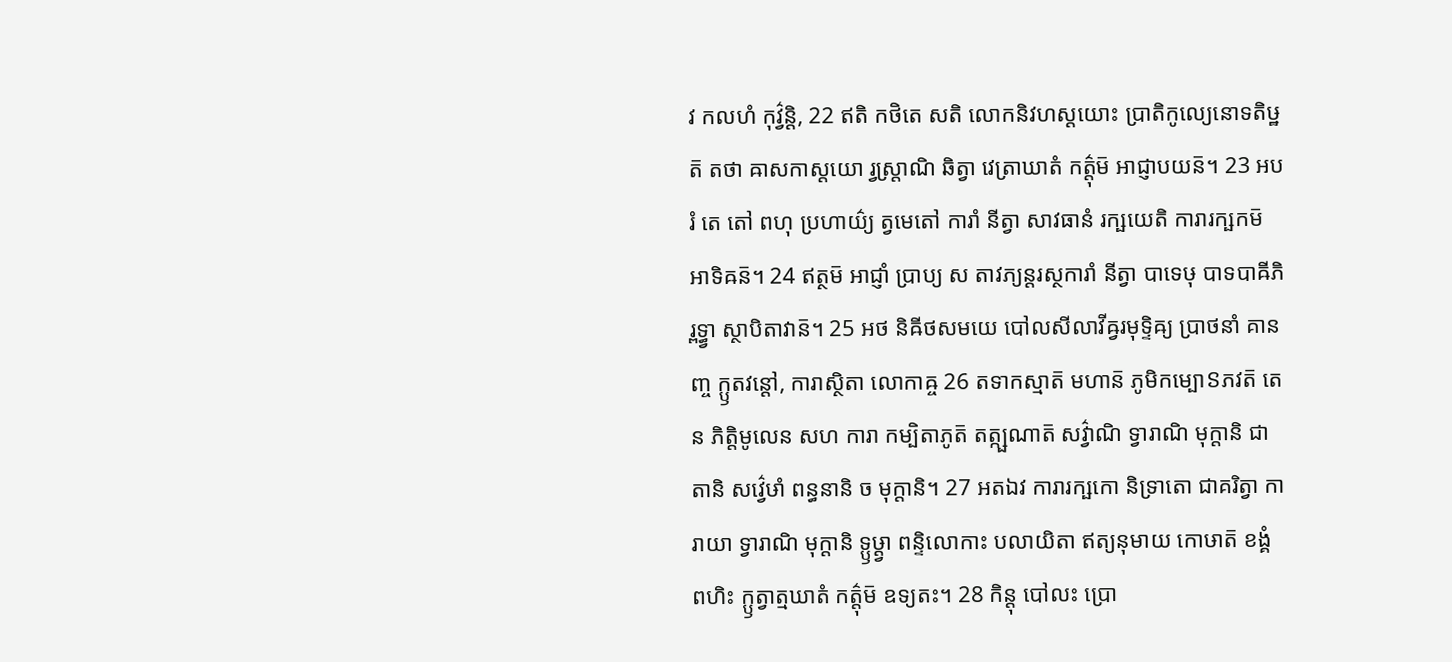វ កលហំ កុវ៌្វន្តិ, 22 ឥតិ កថិតេ សតិ លោកនិវហស្តយោះ ប្រាតិកូល្យេនោទតិឞ្ឋត៑ តថា ឝាសកាស្តយោ រ្វស្ត្រាណិ ឆិត្វា វេត្រាឃាតំ កត៌្តុម៑ អាជ្ញាបយន៑។ 23 អបរំ តេ តៅ ពហុ ប្រហាយ៌្យ ត្វមេតៅ ការាំ នីត្វា សាវធានំ រក្ឞយេតិ ការារក្ឞកម៑ អាទិឝន៑។ 24 ឥត្ថម៑ អាជ្ញាំ ប្រាប្យ ស តាវភ្យន្តរស្ថការាំ នីត្វា បាទេឞុ បាទបាឝីភិ រ្ពទ្ធ្វា ស្ថាបិតាវាន៑។ 25 អថ និឝីថសមយេ បៅលសីលាវីឝ្វរមុទ្ទិឝ្យ ប្រាថនាំ គានញ្ច ក្ឫតវន្តៅ, ការាស្ថិតា លោកាឝ្ច 26 តទាកស្មាត៑ មហាន៑ ភូមិកម្បោៜភវត៑ តេន ភិត្តិមូលេន សហ ការា កម្បិតាភូត៑ តត្ក្ឞណាត៑ សវ៌្វាណិ ទ្វារាណិ មុក្តានិ ជាតានិ សវ៌្វេឞាំ ពន្ធនានិ ច មុក្តានិ។ 27 អតឯវ ការារក្ឞកោ និទ្រាតោ ជាគរិត្វា ការាយា ទ្វារាណិ មុក្តានិ ទ្ឫឞ្ដ្វា ពន្ទិលោកាះ បលាយិតា ឥត្យនុមាយ កោឞាត៑ ខង្គំ ពហិះ ក្ឫត្វាត្មឃាតំ កត៌្តុម៑ ឧទ្យតះ។ 28 កិន្តុ បៅលះ ប្រោ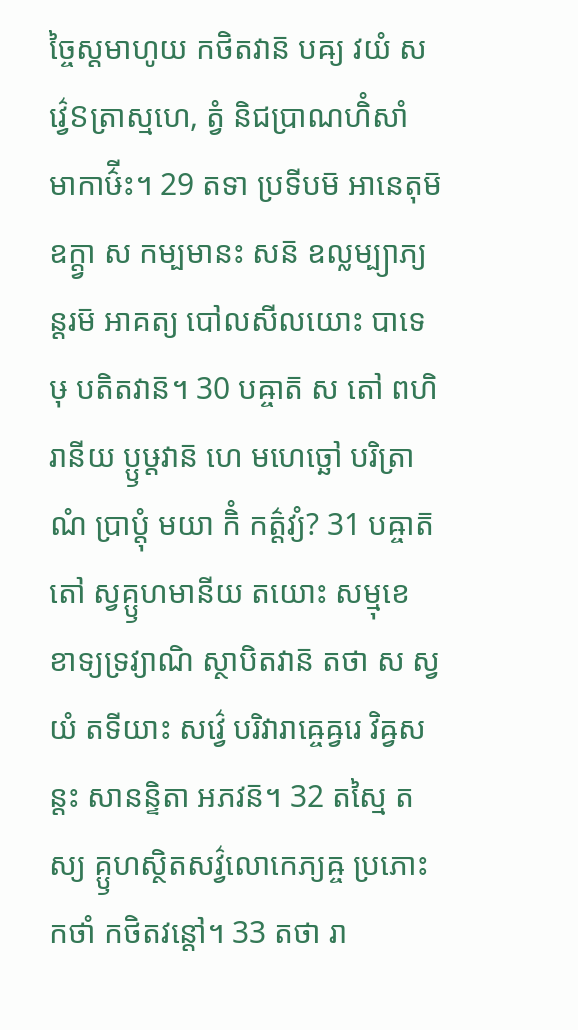ច្ចៃស្តមាហូយ កថិតវាន៑ បឝ្យ វយំ សវ៌្វេៜត្រាស្មហេ, ត្វំ និជប្រាណហិំសាំ មាកាឞ៌ីះ។ 29 តទា ប្រទីបម៑ អានេតុម៑ ឧក្ត្វា ស កម្បមានះ សន៑ ឧល្លម្ប្យាភ្យន្តរម៑ អាគត្យ បៅលសីលយោះ បាទេឞុ បតិតវាន៑។ 30 បឝ្ចាត៑ ស តៅ ពហិរានីយ ប្ឫឞ្ដវាន៑ ហេ មហេច្ឆៅ បរិត្រាណំ ប្រាប្តុំ មយា កិំ កត៌្តវ្យំ? 31 បឝ្ចាត៑ តៅ ស្វគ្ឫហមានីយ តយោះ សម្មុខេ ខាទ្យទ្រវ្យាណិ ស្ថាបិតវាន៑ តថា ស ស្វយំ តទីយាះ សវ៌្វេ បរិវារាឝ្ចេឝ្វរេ វិឝ្វសន្តះ សានន្ទិតា អភវន៑។ 32 តស្មៃ តស្យ គ្ឫហស្ថិតសវ៌្វលោកេភ្យឝ្ច ប្រភោះ កថាំ កថិតវន្តៅ។ 33 តថា រា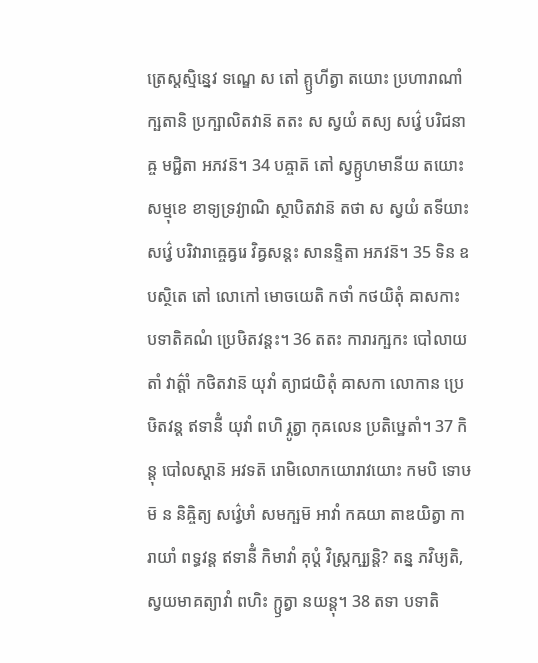ត្រេស្តស្មិន្នេវ ទណ្ឌេ ស តៅ គ្ឫហីត្វា តយោះ ប្រហារាណាំ ក្ឞតានិ ប្រក្ឞាលិតវាន៑ តតះ ស ស្វយំ តស្យ សវ៌្វេ បរិជនាឝ្ច មជ្ជិតា អភវន៑។ 34 បឝ្ចាត៑ តៅ ស្វគ្ឫហមានីយ តយោះ សម្មុខេ ខាទ្យទ្រវ្យាណិ ស្ថាបិតវាន៑ តថា ស ស្វយំ តទីយាះ សវ៌្វេ បរិវារាឝ្ចេឝ្វរេ វិឝ្វសន្តះ សានន្ទិតា អភវន៑។ 35 ទិន ឧបស្ថិតេ តៅ លោកៅ មោចយេតិ កថាំ កថយិតុំ ឝាសកាះ បទាតិគណំ ប្រេឞិតវន្តះ។ 36 តតះ ការារក្ឞកះ បៅលាយ តាំ វាត៌្តាំ កថិតវាន៑ យុវាំ ត្យាជយិតុំ ឝាសកា លោកាន ប្រេឞិតវន្ត ឥទានីំ យុវាំ ពហិ រ្ភូត្វា កុឝលេន ប្រតិឞ្ឋេតាំ។ 37 កិន្តុ បៅលស្តាន៑ អវទត៑ រោមិលោកយោរាវយោះ កមបិ ទោឞម៑ ន និឝ្ចិត្យ សវ៌្វេឞាំ សមក្ឞម៑ អាវាំ កឝយា តាឌយិត្វា ការាយាំ ពទ្ធវន្ត ឥទានីំ កិមាវាំ គុប្តំ វិស្ត្រក្ឞ្យន្តិ? តន្ន ភវិឞ្យតិ, ស្វយមាគត្យាវាំ ពហិះ ក្ឫត្វា នយន្តុ។ 38 តទា បទាតិ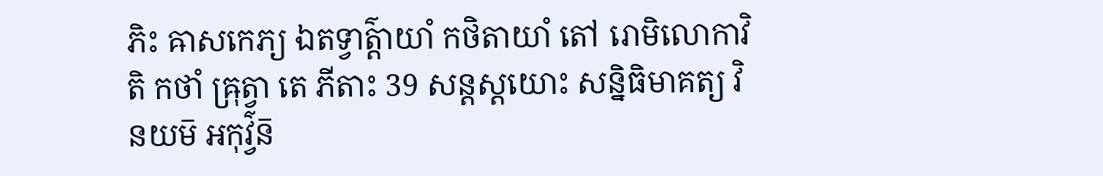ភិះ ឝាសកេភ្យ ឯតទ្វាត៌្តាយាំ កថិតាយាំ តៅ រោមិលោកាវិតិ កថាំ ឝ្រុត្វា តេ ភីតាះ 39 សន្តស្តយោះ សន្និធិមាគត្យ វិនយម៑ អកុវ៌្វន៑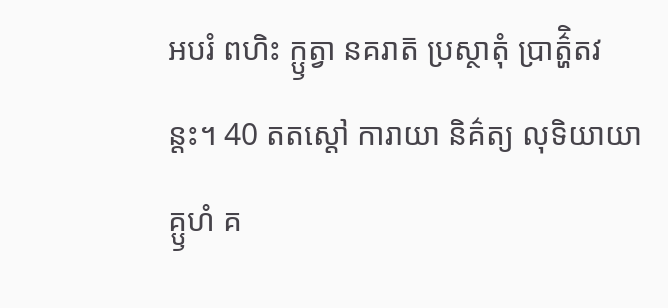អបរំ ពហិះ ក្ឫត្វា នគរាត៑ ប្រស្ថាតុំ ប្រាត៌្ហិតវន្តះ។ 40 តតស្តៅ ការាយា និគ៌ត្យ លុទិយាយា គ្ឫហំ គ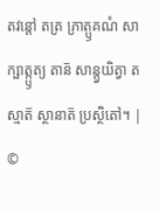តវន្តៅ តត្រ ភ្រាត្ឫគណំ សាក្ឞាត្ក្ឫត្យ តាន៑ សាន្ត្វយិត្វា តស្មាត៑ ស្ថានាត៑ ប្រស្ថិតៅ។ |
©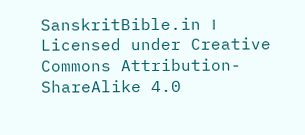SanskritBible.in । Licensed under Creative Commons Attribution-ShareAlike 4.0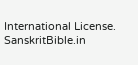International License.
SanskritBible.in